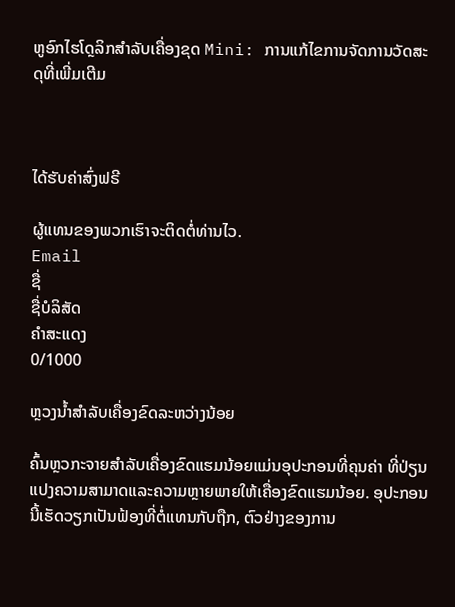ຫູອົກໄຮໂດຼລິກສໍາລັບເຄື່ອງຂຸດ Mini: ການແກ້ໄຂການຈັດການວັດສະດຸທີ່ເພີ່ມເຕີມ



ໄດ້ຮັບຄ່າສົ່ງຟຣີ

ຜູ້ແທນຂອງພວກເຮົາຈະຕິດຕໍ່ທ່ານໄວ.
Email
ຊື່
ຊື່ບໍລິສັດ
ຄຳສະແດງ
0/1000

ຫຼວງນ້ຳສຳລັບເຄື່ອງຂົດລະຫວ່າງນ້ອຍ

ຄົ້ນຫຼວກະຈາຍສຳລັບເຄື່ອງຂົດແຮມນ້ອຍແມ່ນອຸປະກອນທີ່ຄຸນຄ່າ ທີ່ປ່ຽນແປງຄວາມສາມາດແລະຄວາມຫຼາຍພາຍໃຫ້ເຄື່ອງຂົດແຮມນ້ອຍ. ອຸປະກອນນີ້ເຮັດວຽກເປັນຟ້ອງທີ່ຕໍ່ແທນກັບຖືກ, ຕົວຢ່າງຂອງການ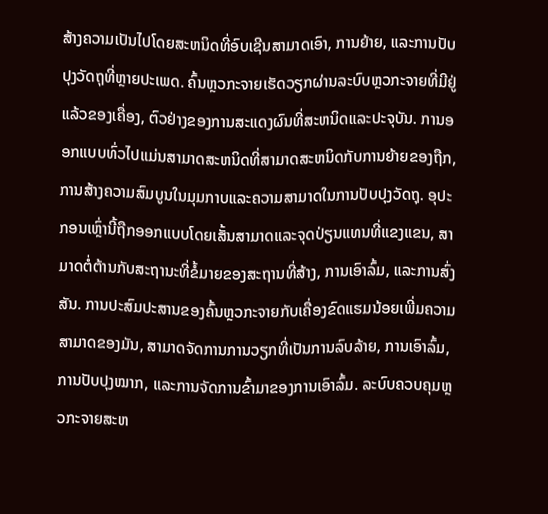ສ້າງຄວາມເປັນໄປໂດຍສະຫນິດທີ່ອົບເຊີນສາມາດເອົາ, ການຍ້າຍ, ແລະການປັບປຸງວັດຖຸທີ່ຫຼາຍປະເພດ. ຄົ້ນຫຼວກະຈາຍເຮັດວຽກຜ່ານລະບົບຫຼວກະຈາຍທີ່ມີຢູ່ແລ້ວຂອງເຄື່ອງ, ຕົວຢ່າງຂອງການສະແດງຜົນທີ່ສະຫນິດແລະປະຈຸບັນ. ການອອກແບບທົ່ວໄປແມ່ນສາມາດສະຫນິດທີ່ສາມາດສະຫນິດກັບການຍ້າຍຂອງຖືກ, ການສ້າງຄວາມສົມບູນໃນມຸມກາບແລະຄວາມສາມາດໃນການປັບປຸງວັດຖຸ. ອຸປະກອນເຫຼົ່ານີ້ຖືກອອກແບບໂດຍເສັ້ນສາມາດແລະຈຸດປ່ຽນແທນທີ່ແຂງແຂນ, ສາມາດຕໍ່ຕ້ານກັບສະຖານະທີ່ຂໍ້ມາຍຂອງສະຖານທີ່ສ້າງ, ການເອົາລົ້ມ, ແລະການສົ່ງສັນ. ການປະສົມປະສານຂອງຄົ້ນຫຼວກະຈາຍກັບເຄື່ອງຂົດແຮມນ້ອຍເພີ່ມຄວາມສາມາດຂອງມັນ, ສາມາດຈັດການການວຽກທີ່ເປັນການລົບລ້າຍ, ການເອົາລົ້ມ, ການປັບປຸງໝາກ, ແລະການຈັດການຂົ້າມາຂອງການເອົາລົ້ມ. ລະບົບຄວບຄຸມຫຼວກະຈາຍສະຫ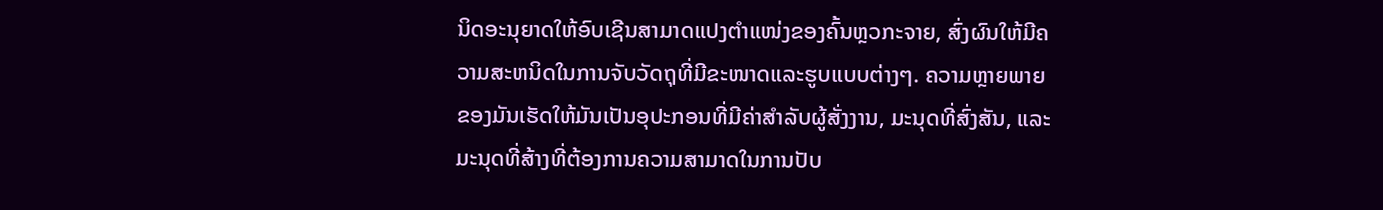ນິດອະນຸຍາດໃຫ້ອົບເຊີນສາມາດແປງຕຳແໜ່ງຂອງຄົ້ນຫຼວກະຈາຍ, ສົ່ງຜົນໃຫ້ມີຄວາມສະຫນິດໃນການຈັບວັດຖຸທີ່ມີຂະໜາດແລະຮູບແບບຕ່າງໆ. ຄວາມຫຼາຍພາຍຂອງມັນເຮັດໃຫ້ມັນເປັນອຸປະກອນທີ່ມີຄ່າສຳລັບຜູ້ສັ່ງງານ, ມະນຸດທີ່ສົ່ງສັນ, ແລະມະນຸດທີ່ສ້າງທີ່ຕ້ອງການຄວາມສາມາດໃນການປັບ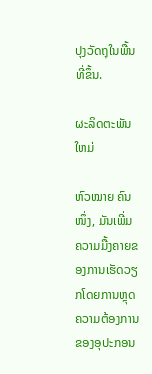ປຸງວັດຖຸໃນພື້ນທີ່ຂຶ້ນ.

ຜະລິດຕະພັນໃຫມ່

ຫົວໝາຍ ຄົນໜຶ່ງ, ມັນເພີ່ມຄວາມມື້ງຄາຍຂອງການເຮັດວຽກໂດຍການຫຼຸດຄວາມຕ້ອງການຂອງອຸປະກອນ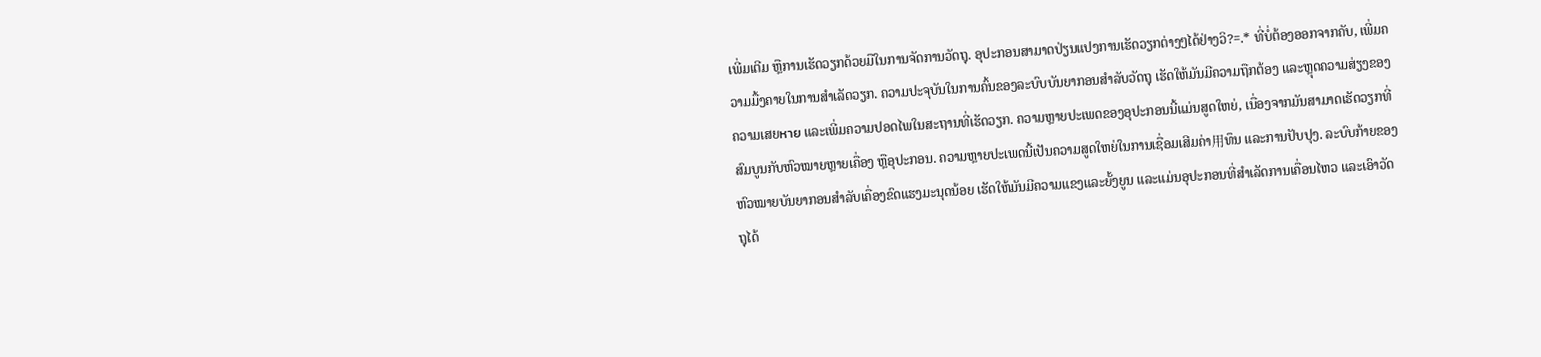ເພີ່ມເຕີມ ຫຼືການເຮັດວຽກດ້ວຍມືໃນການຈັດການວັດຖຸ. ອຸປະກອນສາມາດປ່ຽນແປງການເຮັດວຽກຕ່າງໆໄດ້ຢ່າງວິ?=.* ທີ່ບໍ່ຕ້ອງອອກຈາກຄັບ, ເພີ່ມຄວາມມື້ງຄາຍໃນການສຳເລັດວຽກ. ຄວາມປະຈຸບັນໃນການຄົ້ນຂອງລະບົບບັນຍາກອນສຳລັບວັດຖຸ ເຮັດໃຫ້ມັນມີຄວາມຖືກຕ້ອງ ແລະຫຼຸດຄວາມສ່ຽງຂອງຄວາມເສຍหาย ແລະເພີ່ມຄວາມປອດໄພໃນສະຖານທີ່ເຮັດວຽກ. ຄວາມຫຼາຍປະເພດຂອງອຸປະກອນນີ້ແມ່ນສູດໃຫຍ່, ເນື່ອງຈາກມັນສາມາດເຮັດວຽກທີ່ສົມບູນກັບຫົວໝາຍຫຼາຍເຄື່ອງ ຫຼືອຸປະກອນ. ຄວາມຫຼາຍປະເພດນີ້ເປັນຄວາມສູດໃຫຍ່ໃນການເຊື່ອມເສີມຄ່າ用ທຶນ ແລະການປັບປຸງ. ລະບົບກ້າຍຂອງຫົວໝາຍບັນຍາກອນສຳລັບເຄື່ອງຂົດແຮງມະນຸດນ້ອຍ ເຮັດໃຫ້ມັນມີຄວາມແຂງແລະຍັ້ງຍູນ ແລະແມ່ນອຸປະກອນທີ່ສຳເລັດການເຄື່ອນໄຫວ ແລະເອົາວັດຖຸໄດ້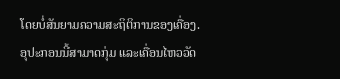ໂດຍບໍ່ສັນຍາມຄວາມສະຖິຕິການຂອງເຄື່ອງ. ອຸປະກອນນີ້ສາມາດກຸ່ມ ແລະເຄື່ອນໄຫວວັດ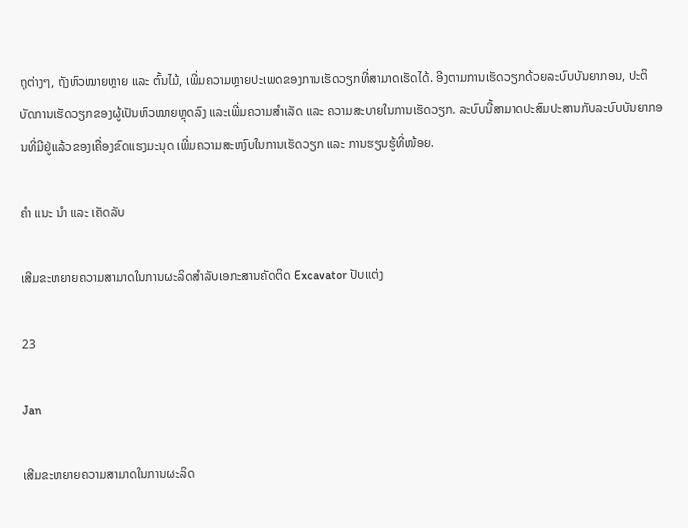ຖຸຕ່າງໆ, ຖັງຫົວໝາຍຫຼາຍ ແລະ ຕົ້ນໄມ້, ເພີ່ມຄວາມຫຼາຍປະເພດຂອງການເຮັດວຽກທີ່ສາມາດເຮັດໄດ້. ອີງຕາມການເຮັດວຽກດ້ວຍລະບົບບັນຍາກອນ, ປະຕິບັດການເຮັດວຽກຂອງຜູ້ເປັນຫົວໝາຍຫຼຸດລົງ ແລະເພີ່ມຄວາມສຳເລັດ ແລະ ຄວາມສະບາຍໃນການເຮັດວຽກ. ລະບົບນີ້ສາມາດປະສົມປະສານກັບລະບົບບັນຍາກອນທີ່ມີຢູ່ແລ້ວຂອງເຄື່ອງຂົດແຮງມະນຸດ ເພີ່ມຄວາມສະຫງົບໃນການເຮັດວຽກ ແລະ ການຮຽນຮູ້ທີ່ໜ້ອຍ.

ຄໍາ ແນະ ນໍາ ແລະ ເຄັດລັບ

ເສີມຂະຫຍາຍຄວາມສາມາດໃນການຜະລິດສໍາລັບເອກະສານຄັດຕິດ Excavator ປັບແຕ່ງ

23

Jan

ເສີມຂະຫຍາຍຄວາມສາມາດໃນການຜະລິດ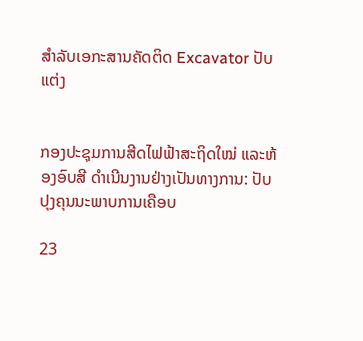ສໍາລັບເອກະສານຄັດຕິດ Excavator ປັບແຕ່ງ


ກອງປະຊຸມການສີດໄຟຟ້າສະຖິດໃໝ່ ແລະຫ້ອງອົບສີ ດຳເນີນງານຢ່າງເປັນທາງການ: ປັບປຸງຄຸນນະພາບການເຄືອບ

23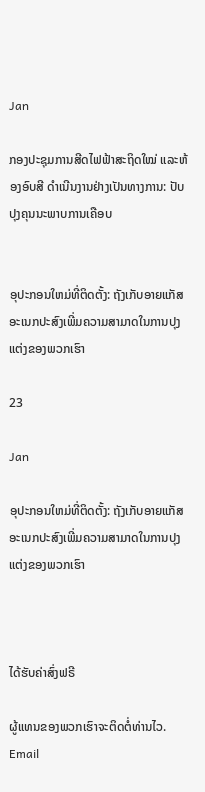Jan

ກອງປະຊຸມການສີດໄຟຟ້າສະຖິດໃໝ່ ແລະຫ້ອງອົບສີ ດຳເນີນງານຢ່າງເປັນທາງການ: ປັບປຸງຄຸນນະພາບການເຄືອບ


ອຸປະກອນໃຫມ່ທີ່ຕິດຕັ້ງ: ຖັງເກັບອາຍແກັສອະເນກປະສົງເພີ່ມຄວາມສາມາດໃນການປຸງແຕ່ງຂອງພວກເຮົາ

23

Jan

ອຸປະກອນໃຫມ່ທີ່ຕິດຕັ້ງ: ຖັງເກັບອາຍແກັສອະເນກປະສົງເພີ່ມຄວາມສາມາດໃນການປຸງແຕ່ງຂອງພວກເຮົາ



ໄດ້ຮັບຄ່າສົ່ງຟຣີ

ຜູ້ແທນຂອງພວກເຮົາຈະຕິດຕໍ່ທ່ານໄວ.
Email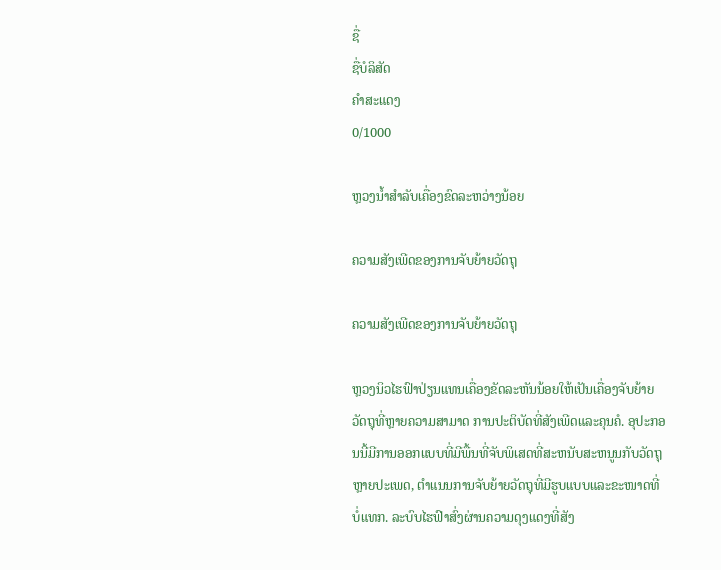ຊື່
ຊື່ບໍລິສັດ
ຄຳສະແດງ
0/1000

ຫຼວງນ້ຳສຳລັບເຄື່ອງຂົດລະຫວ່າງນ້ອຍ

ຄວາມສັງເພີດຂອງການຈັບຍ້າຍວັດຖຸ

ຄວາມສັງເພີດຂອງການຈັບຍ້າຍວັດຖຸ

ຫຼວງນິວໄຮຟົາປ່ຽນແທນເຄື່ອງຂັດລະຫັນນ້ອຍໃຫ້ເປັນເຄື່ອງຈັບຍ້າຍວັດຖຸທີ່ຫຼາຍຄວາມສາມາດ ການປະຕິບັດທີ່ສັງເພີດແລະຄຸນຄໍ. ອຸປະກອນນີ້ມີການອອກແບບທີ່ມີພື້ນທີ່ຈັບພິເສດທີ່ສະຫນັບສະຫນູນກັບວັດຖຸຫຼາຍປະເພດ, ຕຳແນນການຈັບຍ້າຍວັດຖຸທີ່ມີຮູບແບບແລະຂະໜາດທີ່ບໍ່ແທກ. ລະບົບໄຮຟົາສົ່ງຜ່ານຄວາມດຸງແດງທີ່ສັງ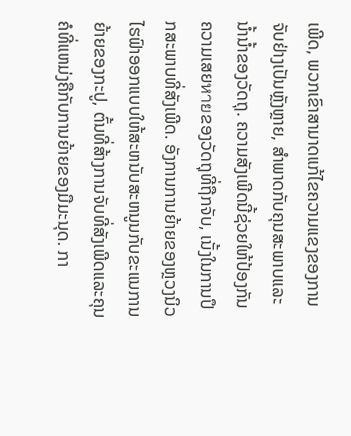ເພີດ, ພວກເຂົາສາມາດແກ້ໄຂຄວາມແຂງຂອງການຈັບຢ່າງເປັນຫຼັງຫຼາຍ, ສຳພາດກັບຄຸນສະພາບແລະນ້ຳນ້ຳຂອງວັດຖຸ. ຄວາມສັງເພີດນີ້ຊ່ວຍໃຫ້ປ້ອງກັນຄວາມເສຍหายຂອງວັດຖຸທີ່ຖືກຈັບ, ເນັ້ງໃນການປຶກສະພາບທີ່ສັງເພີດ. ອັງການການຍ້າຍຂອງຫຼວງນິວໄຮຟົາອອກແບບໃຫ້ສະຫນັບສະຫນູນກັບຂະແນການຍ້າຍຂອງກະປູ, ຕົ້ນທີ່ສ້າງການຈັບທີ່ສັງເພີດແລະຄຸນຄໍທີ່ແຫມ່ງຄືກັບການຍ້າຍຂອງມືມະນຸດ. ກາ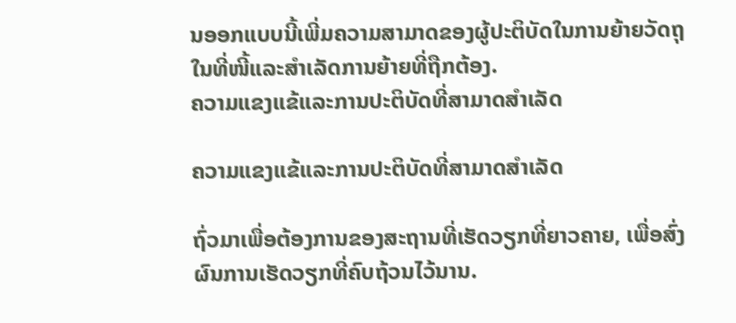ນອອກແບບນີ້ເພີ່ມຄວາມສາມາດຂອງຜູ້ປະຕິບັດໃນການຍ້າຍວັດຖຸໃນທີ່ໜີ້ແລະສຳເລັດການຍ້າຍທີ່ຖືກຕ້ອງ.
ຄວາມແຂງແຂ້ແລະການປະຕິບັດທີ່ສາມາດສຳເລັດ

ຄວາມແຂງແຂ້ແລະການປະຕິບັດທີ່ສາມາດສຳເລັດ

ຖົ່ວມາເພື່ອຕ້ອງການຂອງສະຖານທີ່ເຮັດວຽກທີ່ຍາວຄາຍ, ເພື່ອສົ່ງຜົນການເຮັດວຽກທີ່ຄົບຖ້ວນໄວ້ນານ.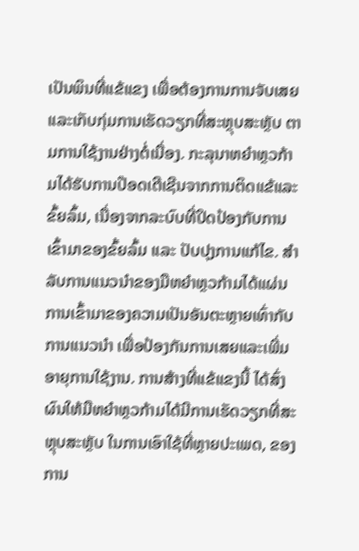ເປັນພິນທີ່ແຂ້ແຂງ ເພື່ອຕ້ອງການການຈັບເສຍແລະເກັບກຸ່ມການເຮັດວຽກທີ່ສະຫຼຸບສະຫຼັບ ຕາມການໃຊ້ງານຢ່າງຕໍ່ເນື່ອງ. ກະລຸນາຫຍຳຫຼວກ້າມໄດ້ຮັບການປ໊ອດເຕີເຊີນຈາກການຕິດແຂ້ແລະຂົ້ຍລົ້ມ, ເນື່ອງຈາກລະບົບທີ່ປິດປ້ອງກັບການເຂົ້າມາຂອງຂົ້ຍລົ້ມ ແລະ ປັບປຸງການແກ້ໄຂ. ສຳລັບການແນວນຳຂອງມືຫຍຳຫຼວກ້າມໄດ້ແຜ່ນການເຂົ້າມາຂອງຄວາມເປັນອັນຕະຫຼາຍເທົ່າກັບການແນວນຳ ເພື່ອປ້ອງກັນການເສຍແລະເພີ່ມອາຍຸການໃຊ້ງານ. ການສ້າງທີ່ແຂ້ແຂງນີ້ ໄດ້ສົ່ງຜົນໃຫ້ມືຫຍຳຫຼວກ້າມໄດ້ມີການເຮັດວຽກທີ່ສະຫຼຸບສະຫຼັບ ໃນການເອົາໃຊ້ທີ່ຫຼາຍປະເພດ, ຂອງການ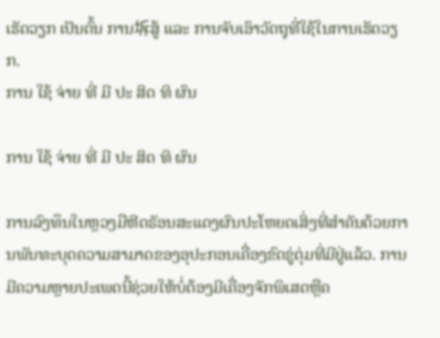ເຮັດວຽກ ເປັນຕົ້ນ ການ坼ສູ້ ແລະ ການຈັບເອົາວັດຖຸທີ່ໃຊ້ໃນການເຮັດວຽກ.
ການ ໃຊ້ ຈ່າຍ ທີ່ ມີ ປະ ສິດ ທິ ຜົນ

ການ ໃຊ້ ຈ່າຍ ທີ່ ມີ ປະ ສິດ ທິ ຜົນ

ການລົງທຶນໃນຫຼວງມືຫີດຣັອນສະແດງຜົນປະໂຫຍດເສິ່ງທີ່ສຳຄັນດ້ວຍການພັນທະບຸດຄວາມສາມາດຂອງອຸປະກອນເຄື່ອງຂົດຂູ່ຕຸ່ມທີ່ມີຢູ່ແລ້ວ. ການມີຄວາມຫຼາຍປະເພດນີ້ຊ່ວຍໃຫ້ບໍ່ຕ້ອງມີເຄື່ອງຈັກພິເສດຫຼືຄ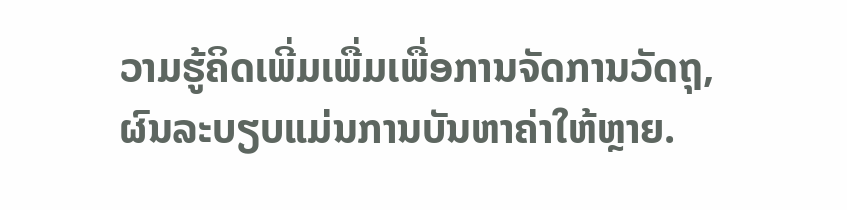ວາມຮູ້ຄິດເພີ່ມເພື່ມເພື່ອການຈັດການວັດຖຸ, ຜົນລະບຽບແມ່ນການບັນຫາຄ່າໃຫ້ຫຼາຍ.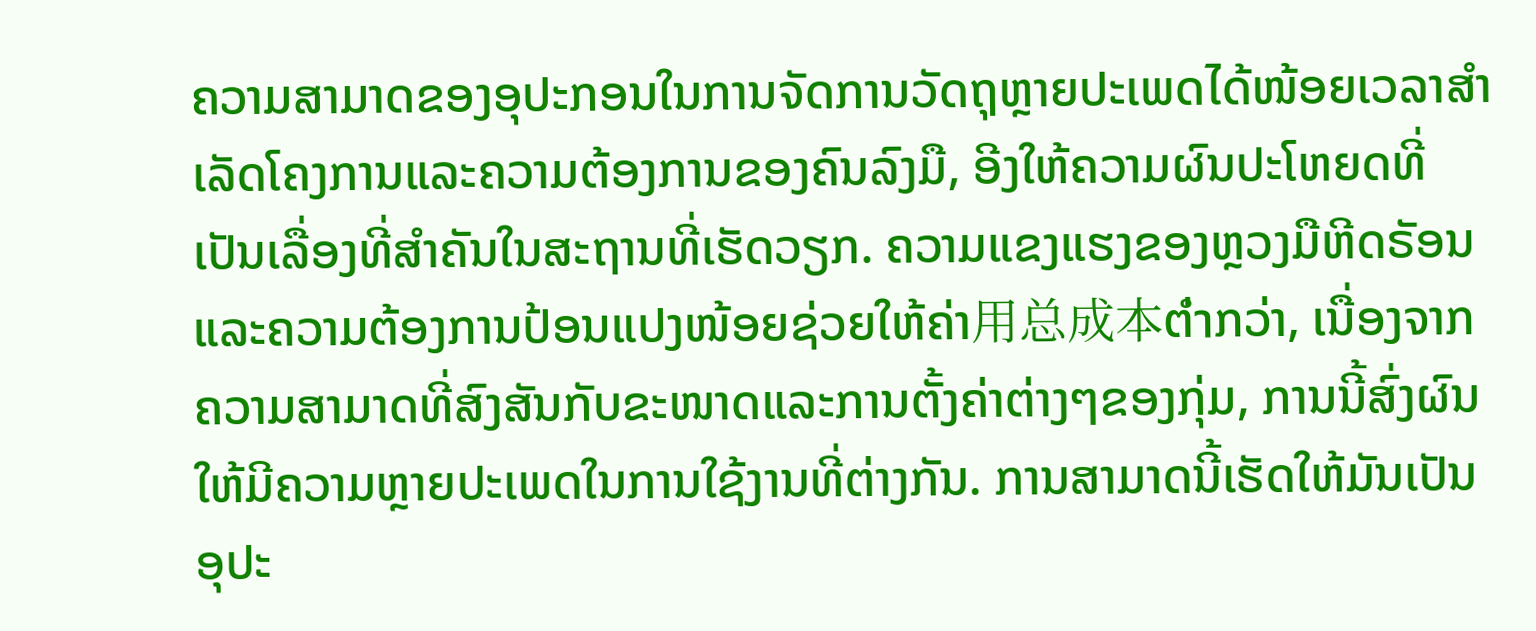ຄວາມສາມາດຂອງອຸປະກອນໃນການຈັດການວັດຖຸຫຼາຍປະເພດໄດ້ໜ້ອຍເວລາສຳເລັດໂຄງການແລະຄວາມຕ້ອງການຂອງຄົນລົງມື, ອີງໃຫ້ຄວາມຜົນປະໂຫຍດທີ່ເປັນເລື່ອງທີ່ສຳຄັນໃນສະຖານທີ່ເຮັດວຽກ. ຄວາມແຂງແຮງຂອງຫຼວງມືຫີດຣັອນແລະຄວາມຕ້ອງການປ້ອນແປງໜ້ອຍຊ່ວຍໃຫ້ຄ່າ用总成本ຕ່ำກວ່າ, ເນື່ອງຈາກຄວາມສາມາດທີ່ສົງສັນກັບຂະໜາດແລະການຕັ້ງຄ່າຕ່າງໆຂອງກຸ່ມ, ການນີ້ສົ່ງຜົນໃຫ້ມີຄວາມຫຼາຍປະເພດໃນການໃຊ້ງານທີ່ຕ່າງກັນ. ການສາມາດນີ້ເຮັດໃຫ້ມັນເປັນອຸປະ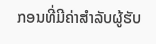ກອນທີ່ມີຄ່າສຳລັບຜູ້ຮັບ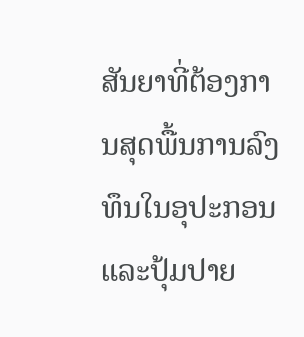ສັນຍາທີ່ຕ້ອງການສຸດພື້ນການລົງທຶນໃນອຸປະກອນແລະປຸ້ມປາຍ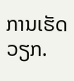ການເຮັດວຽກ.